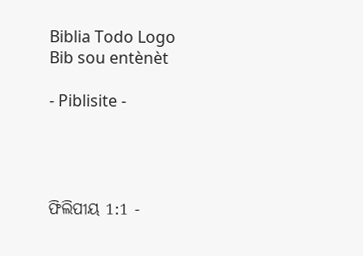Biblia Todo Logo
Bib sou entènèt

- Piblisite -




ଫିଲିପୀୟ 1:1 -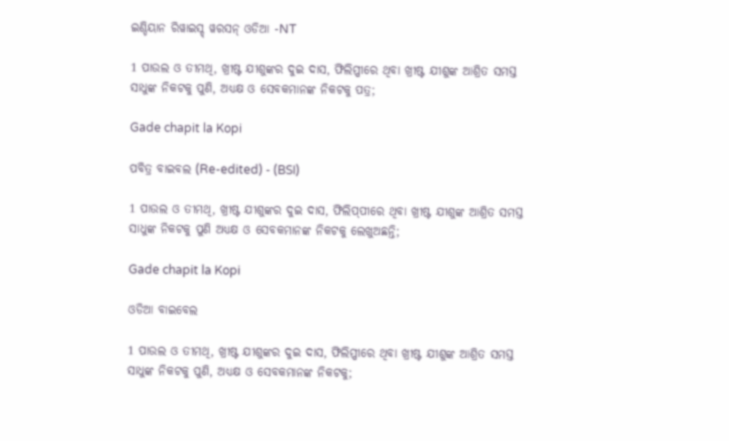ଇଣ୍ଡିୟାନ ରିୱାଇସ୍ଡ୍ ୱରସନ୍ ଓଡିଆ -NT

1 ପାଉଲ ଓ ତୀମଥି, ଖ୍ରୀଷ୍ଟ ଯୀଶୁଙ୍କର ଦୁଇ ଦାସ, ଫିଲିପ୍ପୀରେ ଥିବା ଖ୍ରୀଷ୍ଟ ଯୀଶୁଙ୍କ ଆଶ୍ରିତ ସମସ୍ତ ସାଧୁଙ୍କ ନିକଟକୁ ପୁଣି, ଅଧ୍ୟକ୍ଷ ଓ ସେବକମାନଙ୍କ ନିକଟକୁ ପତ୍ର;

Gade chapit la Kopi

ପବିତ୍ର ବାଇବଲ (Re-edited) - (BSI)

1 ପାଉଲ ଓ ତୀମଥି, ଖ୍ରୀଷ୍ଟ ଯୀଶୁଙ୍କର ଦୁଇ ଦାସ, ଫିଲିପ୍‍ପୀରେ ଥିବା ଖ୍ରୀଷ୍ଟ ଯୀଶୁଙ୍କ ଆଶ୍ରିତ ସମସ୍ତ ସାଧୁଙ୍କ ନିକଟକୁ ପୁଣି ଅଧ୍ୟକ୍ଷ ଓ ସେବକମାନଙ୍କ ନିକଟକୁ ଲେଖୁଅଛନ୍ତି;

Gade chapit la Kopi

ଓଡିଆ ବାଇବେଲ

1 ପାଉଲ ଓ ତୀମଥି, ଖ୍ରୀଷ୍ଟ ଯୀଶୁଙ୍କର ଦୁଇ ଦାସ, ଫିଲିପ୍ପୀରେ ଥିବା ଖ୍ରୀଷ୍ଟ ଯୀଶୁଙ୍କ ଆଶ୍ରିତ ସମସ୍ତ ସାଧୁଙ୍କ ନିକଟକୁ ପୁଣି, ଅଧ୍ୟକ୍ଷ ଓ ସେବକମାନଙ୍କ ନିକଟକୁ;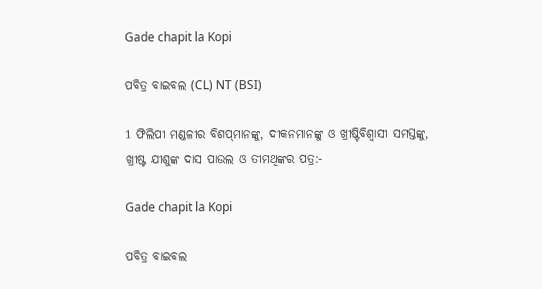Gade chapit la Kopi

ପବିତ୍ର ବାଇବଲ (CL) NT (BSI)

1 ଫିଲିପୀ ମଣ୍ଡଳୀର ବିଶପ୍‌ମାନଙ୍କୁ, ଦୀକନମାନଙ୍କୁ ଓ ଖ୍ରୀଷ୍ଟିବିଶ୍ୱାସୀ ସମସ୍ତଙ୍କୁ, ଖ୍ରୀଷ୍ଟ ଯୀଶୁଙ୍କ ଦାସ ପାଉଲ ଓ ତୀମଥିଙ୍କର ପତ୍ର:-

Gade chapit la Kopi

ପବିତ୍ର ବାଇବଲ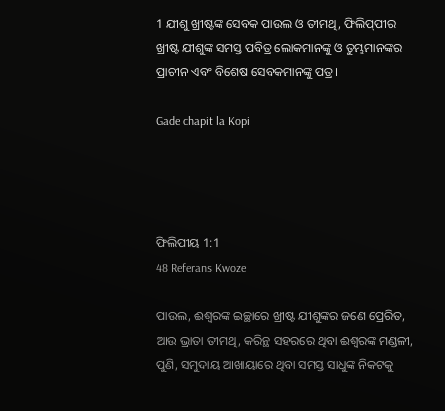1 ଯୀଶୁ ଖ୍ରୀଷ୍ଟଙ୍କ ସେବକ ପାଉଲ ଓ ତୀମଥି, ଫିଲି‌ପ୍‌ପୀର ଖ୍ରୀଷ୍ଟ ଯୀଶୁଙ୍କ ସମସ୍ତ ପବିତ୍ର ଲୋକମାନଙ୍କୁ ଓ ତୁମ୍ଭମାନଙ୍କର ପ୍ରାଚୀନ ଏବଂ ବିଶେଷ ସେବକମାନଙ୍କୁ ପତ୍ର।

Gade chapit la Kopi




ଫିଲିପୀୟ 1:1
48 Referans Kwoze

ପାଉଲ, ଈଶ୍ବରଙ୍କ ଇଚ୍ଛାରେ ଖ୍ରୀଷ୍ଟ ଯୀଶୁଙ୍କର ଜଣେ ପ୍ରେରିତ, ଆଉ ଭ୍ରାତା ତୀମଥି, କରିନ୍ଥ ସହରରେ ଥିବା ଈଶ୍ବରଙ୍କ ମଣ୍ଡଳୀ, ପୁଣି, ସମୁଦାୟ ଆଖାୟାରେ ଥିବା ସମସ୍ତ ସାଧୁଙ୍କ ନିକଟକୁ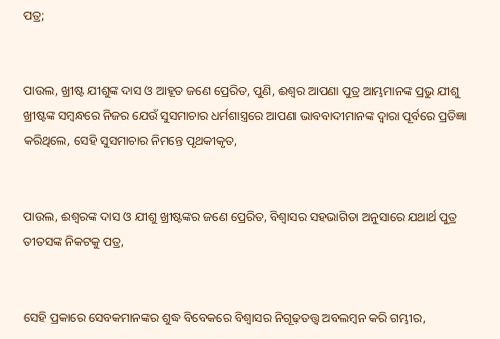ପତ୍ର;


ପାଉଲ, ଖ୍ରୀଷ୍ଟ ଯୀଶୁଙ୍କ ଦାସ ଓ ଆହୂତ ଜଣେ ପ୍ରେରିତ, ପୁଣି, ଈଶ୍ବର ଆପଣା ପୁତ୍ର ଆମ୍ଭମାନଙ୍କ ପ୍ରଭୁ ଯୀଶୁ ଖ୍ରୀଷ୍ଟଙ୍କ ସମ୍ବନ୍ଧରେ ନିଜର ଯେଉଁ ସୁସମାଚାର ଧର୍ମଶାସ୍ତ୍ରରେ ଆପଣା ଭାବବାଦୀମାନଙ୍କ ଦ୍ୱାରା ପୂର୍ବରେ ପ୍ରତିଜ୍ଞା କରିଥିଲେ, ସେହି ସୁସମାଚାର ନିମନ୍ତେ ପୃଥକୀକୃତ,


ପାଉଲ, ଈଶ୍ବରଙ୍କ ଦାସ ଓ ଯୀଶୁ ଖ୍ରୀଷ୍ଟଙ୍କର ଜଣେ ପ୍ରେରିତ, ବିଶ୍ୱାସର ସହଭାଗିତା ଅନୁସାରେ ଯଥାର୍ଥ ପୁତ୍ର ତୀତସଙ୍କ ନିକଟକୁ ପତ୍ର,


ସେହି ପ୍ରକାରେ ସେବକମାନଙ୍କର ଶୁଦ୍ଧ ବିବେକରେ ବିଶ୍ୱାସର ନିଗୂଢ଼ତତ୍ତ୍ୱ ଅବଲମ୍ବନ କରି ଗମ୍ଭୀର,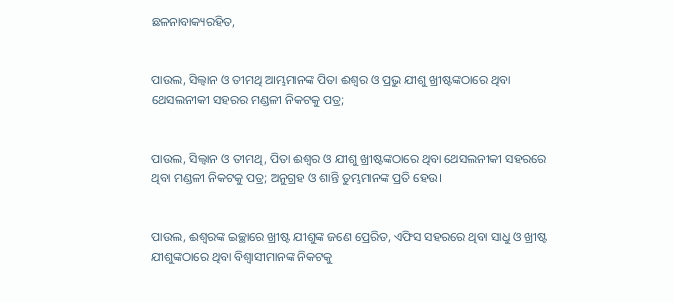ଛଳନାବାକ୍ୟରହିତ,


ପାଉଲ, ସିଲ୍ୱାନ ଓ ତୀମଥି ଆମ୍ଭମାନଙ୍କ ପିତା ଈଶ୍ବର ଓ ପ୍ରଭୁ ଯୀଶୁ ଖ୍ରୀଷ୍ଟଙ୍କଠାରେ ଥିବା ଥେସଲନୀକୀ ସହରର ମଣ୍ଡଳୀ ନିକଟକୁ ପତ୍ର;


ପାଉଲ, ସିଲ୍ୱାନ ଓ ତୀମଥି, ପିତା ଈଶ୍ବର ଓ ଯୀଶୁ ଖ୍ରୀଷ୍ଟଙ୍କଠାରେ ଥିବା ଥେସଲନୀକୀ ସହରରେ ଥିବା ମଣ୍ଡଳୀ ନିକଟକୁ ପତ୍ର; ଅନୁଗ୍ରହ ଓ ଶାନ୍ତି ତୁମ୍ଭମାନଙ୍କ ପ୍ରତି ହେଉ।


ପାଉଲ, ଈଶ୍ବରଙ୍କ ଇଚ୍ଛାରେ ଖ୍ରୀଷ୍ଟ ଯୀଶୁଙ୍କ ଜଣେ ପ୍ରେରିତ, ଏଫିସ ସହରରେ ଥିବା ସାଧୁ ଓ ଖ୍ରୀଷ୍ଟ ଯୀଶୁଙ୍କଠାରେ ଥିବା ବିଶ୍ୱାସୀମାନଙ୍କ ନିକଟକୁ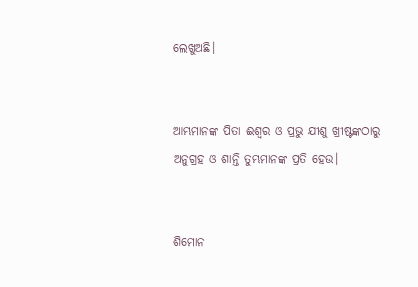ଲେଖୁଅଛି।


ଆମ୍ଭମାନଙ୍କ ପିତା ଈଶ୍ବର ଓ ପ୍ରଭୁ ଯୀଶୁ ଖ୍ରୀଷ୍ଟଙ୍କଠାରୁ ଅନୁଗ୍ରହ ଓ ଶାନ୍ତି ତୁମ୍ଭମାନଙ୍କ ପ୍ରତି ହେଉ।


ଶିମୋନ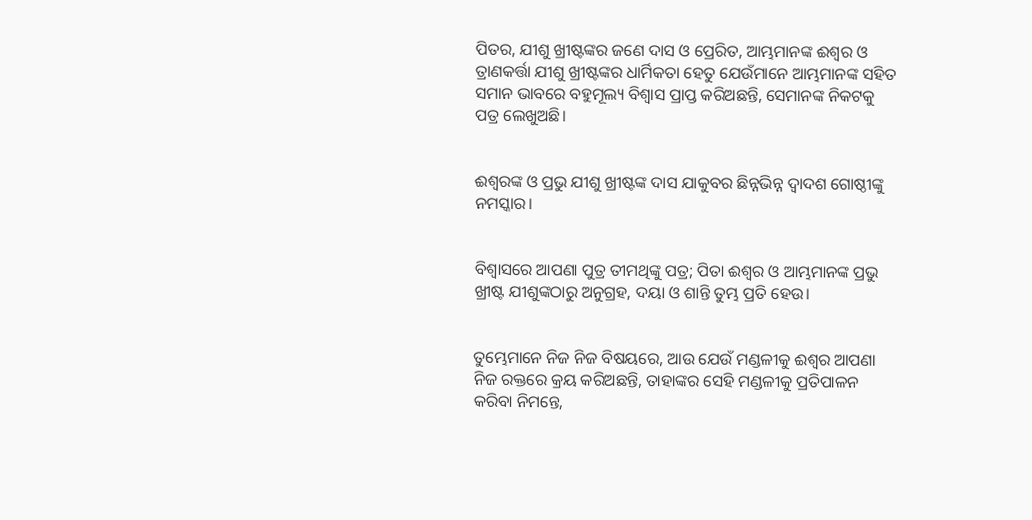ପିତର, ଯୀଶୁ ଖ୍ରୀଷ୍ଟଙ୍କର ଜଣେ ଦାସ ଓ ପ୍ରେରିତ, ଆମ୍ଭମାନଙ୍କ ଈଶ୍ବର ଓ ତ୍ରାଣକର୍ତ୍ତା ଯୀଶୁ ଖ୍ରୀଷ୍ଟଙ୍କର ଧାର୍ମିକତା ହେତୁ ଯେଉଁମାନେ ଆମ୍ଭମାନଙ୍କ ସହିତ ସମାନ ଭାବରେ ବହୁମୂଲ୍ୟ ବିଶ୍ୱାସ ପ୍ରାପ୍ତ କରିଅଛନ୍ତି, ସେମାନଙ୍କ ନିକଟକୁ ପତ୍ର ଲେଖୁଅଛି।


ଈଶ୍ବରଙ୍କ ଓ ପ୍ରଭୁ ଯୀଶୁ ଖ୍ରୀଷ୍ଟଙ୍କ ଦାସ ଯାକୁବର ଛିନ୍ନଭିନ୍ନ ଦ୍ୱାଦଶ ଗୋଷ୍ଠୀଙ୍କୁ ନମସ୍କାର।


ବିଶ୍ୱାସରେ ଆପଣା ପୁତ୍ର ତୀମଥିଙ୍କୁ ପତ୍ର; ପିତା ଈଶ୍ବର ଓ ଆମ୍ଭମାନଙ୍କ ପ୍ରଭୁ ଖ୍ରୀଷ୍ଟ ଯୀଶୁଙ୍କଠାରୁ ଅନୁଗ୍ରହ, ଦୟା ଓ ଶାନ୍ତି ତୁମ୍ଭ ପ୍ରତି ହେଉ।


ତୁମ୍ଭେମାନେ ନିଜ ନିଜ ବିଷୟରେ, ଆଉ ଯେଉଁ ମଣ୍ଡଳୀକୁ ଈଶ୍ବର ଆପଣା ନିଜ ରକ୍ତରେ କ୍ରୟ କରିଅଛନ୍ତି, ତାହାଙ୍କର ସେହି ମଣ୍ଡଳୀକୁ ପ୍ରତିପାଳନ କରିବା ନିମନ୍ତେ,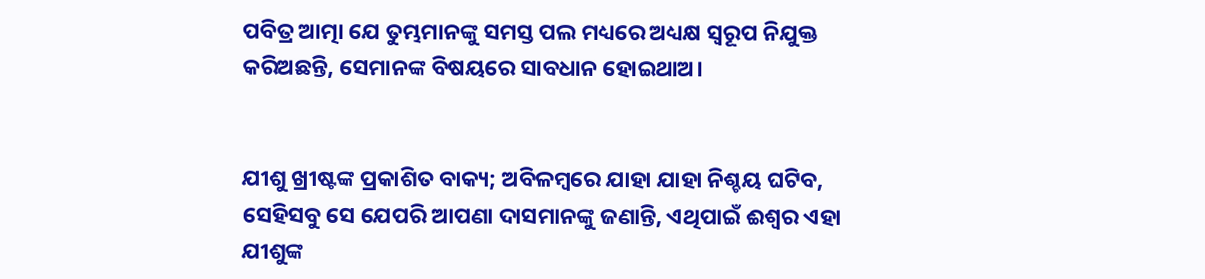ପବିତ୍ର ଆତ୍ମା ଯେ ତୁମ୍ଭମାନଙ୍କୁ ସମସ୍ତ ପଲ ମଧ୍ୟରେ ଅଧ୍ୟକ୍ଷ ସ୍ୱରୂପ ନିଯୁକ୍ତ କରିଅଛନ୍ତି, ସେମାନଙ୍କ ବିଷୟରେ ସାବଧାନ ହୋଇଥାଅ।


ଯୀଶୁ ଖ୍ରୀଷ୍ଟଙ୍କ ପ୍ରକାଶିତ ବାକ୍ୟ; ଅବିଳମ୍ବରେ ଯାହା ଯାହା ନିଶ୍ଚୟ ଘଟିବ, ସେହିସବୁ ସେ ଯେପରି ଆପଣା ଦାସମାନଙ୍କୁ ଜଣାନ୍ତି, ଏଥିପାଇଁ ଈଶ୍ବର ଏହା ଯୀଶୁଙ୍କ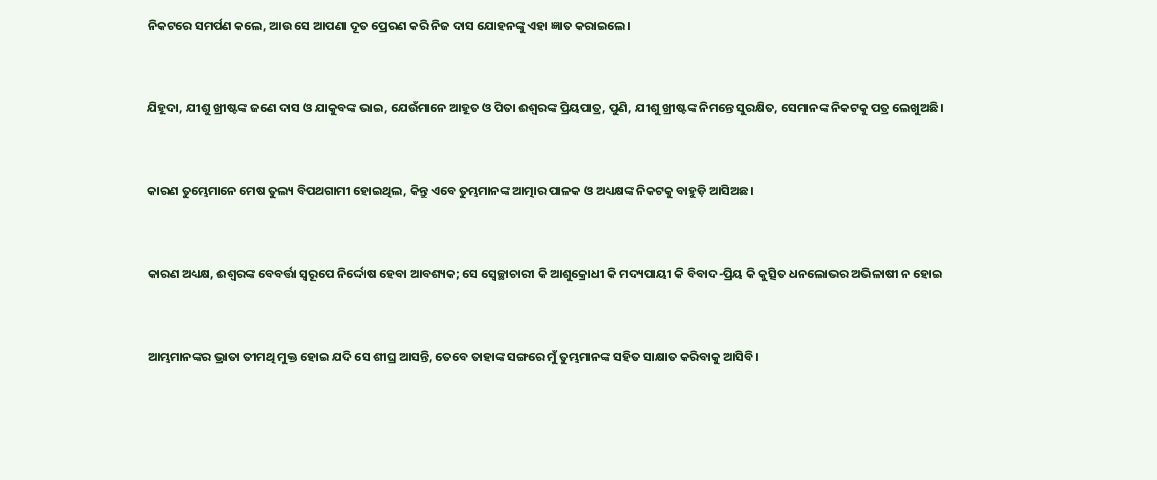ନିକଟରେ ସମର୍ପଣ କଲେ, ଆଉ ସେ ଆପଣା ଦୂତ ପ୍ରେରଣ କରି ନିଜ ଦାସ ଯୋହନଙ୍କୁ ଏହା ଜ୍ଞାତ କରାଇଲେ।


ଯିହୂଦା, ଯୀଶୁ ଖ୍ରୀଷ୍ଟଙ୍କ ଜଣେ ଦାସ ଓ ଯାକୁବଙ୍କ ଭାଇ, ଯେଉଁମାନେ ଆହୂତ ଓ ପିତା ଈଶ୍ବରଙ୍କ ପ୍ରିୟପାତ୍ର, ପୁଣି, ଯୀଶୁ ଖ୍ରୀଷ୍ଟଙ୍କ ନିମନ୍ତେ ସୁରକ୍ଷିତ, ସେମାନଙ୍କ ନିକଟକୁ ପତ୍ର ଲେଖୁଅଛି।


କାରଣ ତୁମ୍ଭେମାନେ ମେଷ ତୁଲ୍ୟ ବିପଥଗାମୀ ହୋଇଥିଲ, କିନ୍ତୁ ଏବେ ତୁମ୍ଭମାନଙ୍କ ଆତ୍ମାର ପାଳକ ଓ ଅଧ୍ୟକ୍ଷଙ୍କ ନିକଟକୁ ବାହୁଡ଼ି ଆସିଅଛ।


କାରଣ ଅଧ୍ୟକ୍ଷ, ଈଶ୍ବରଙ୍କ ବେବର୍ତ୍ତା ସ୍ୱରୂପେ ନିର୍ଦ୍ଦୋଷ ହେବା ଆବଶ୍ୟକ; ସେ ସ୍ଵେଚ୍ଛାଚାରୀ କି ଆଶୁକ୍ରୋଧୀ କି ମଦ୍ୟପାୟୀ କି ବିବାଦ-ପ୍ରିୟ କି କୁତ୍ସିତ ଧନଲୋଭର ଅଭିଳାଷୀ ନ ହୋଇ


ଆମ୍ଭମାନଙ୍କର ଭ୍ରାତା ତୀମଥି ମୁକ୍ତ ହୋଇ ଯଦି ସେ ଶୀଘ୍ର ଆସନ୍ତି, ତେବେ ତାହାଙ୍କ ସଙ୍ଗରେ ମୁଁ ତୁମ୍ଭମାନଙ୍କ ସହିତ ସାକ୍ଷାତ କରିବାକୁ ଆସିବି।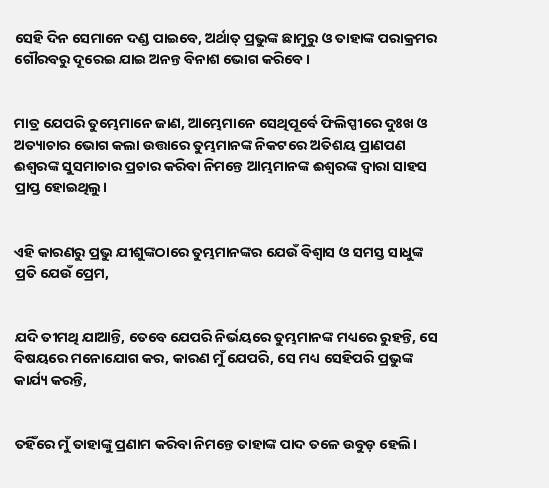ସେହି ଦିନ ସେମାନେ ଦଣ୍ଡ ପାଇବେ, ଅର୍ଥାତ୍‍ ପ୍ରଭୁଙ୍କ ଛାମୁରୁ ଓ ତାହାଙ୍କ ପରାକ୍ରମର ଗୌରବରୁ ଦୂରେଇ ଯାଇ ଅନନ୍ତ ବିନାଶ ଭୋଗ କରିବେ।


ମାତ୍ର ଯେପରି ତୁମ୍ଭେମାନେ ଜାଣ, ଆମ୍ଭେମାନେ ସେଥିପୂର୍ବେ ଫିଲିପ୍ପୀରେ ଦୁଃଖ ଓ ଅତ୍ୟାଚାର ଭୋଗ କଲା ଉତ୍ତାରେ ତୁମ୍ଭମାନଙ୍କ ନିକଟରେ ଅତିଶୟ ପ୍ରାଣପଣ ଈଶ୍ବରଙ୍କ ସୁସମାଚାର ପ୍ରଚାର କରିବା ନିମନ୍ତେ ଆମ୍ଭମାନଙ୍କ ଈଶ୍ବରଙ୍କ ଦ୍ୱାରା ସାହସ ପ୍ରାପ୍ତ ହୋଇଥିଲୁ।


ଏହି କାରଣରୁ ପ୍ରଭୁ ଯୀଶୁଙ୍କଠାରେ ତୁମ୍ଭମାନଙ୍କର ଯେଉଁ ବିଶ୍ୱାସ ଓ ସମସ୍ତ ସାଧୁଙ୍କ ପ୍ରତି ଯେଉଁ ପ୍ରେମ,


ଯଦି ତୀମଥି ଯାଆନ୍ତି, ତେବେ ଯେପରି ନିର୍ଭୟରେ ତୁମ୍ଭମାନଙ୍କ ମଧ୍ୟରେ ରୁହନ୍ତି, ସେ ବିଷୟରେ ମନୋଯୋଗ କର, କାରଣ ମୁଁ ଯେପରି, ସେ ମଧ୍ୟ ସେହିପରି ପ୍ରଭୁଙ୍କ କାର୍ଯ୍ୟ କରନ୍ତି,


ତହିଁରେ ମୁଁ ତାହାଙ୍କୁ ପ୍ରଣାମ କରିବା ନିମନ୍ତେ ତାହାଙ୍କ ପାଦ ତଳେ ଉବୁଡ଼ ହେଲି।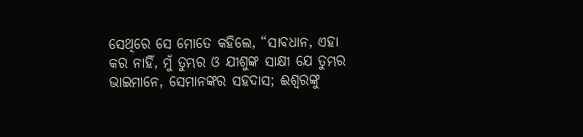ସେଥିରେ ସେ ମୋତେ କହିଲେ, “ସାବଧାନ, ଏହା କର ନାହିଁ, ମୁଁ ତୁମ୍ଭର ଓ ଯୀଶୁଙ୍କ ସାକ୍ଷୀ ଯେ ତୁମ୍ଭର ଭାଇମାନେ, ସେମାନଙ୍କର ସହଦାସ; ଈଶ୍ବରଙ୍କୁ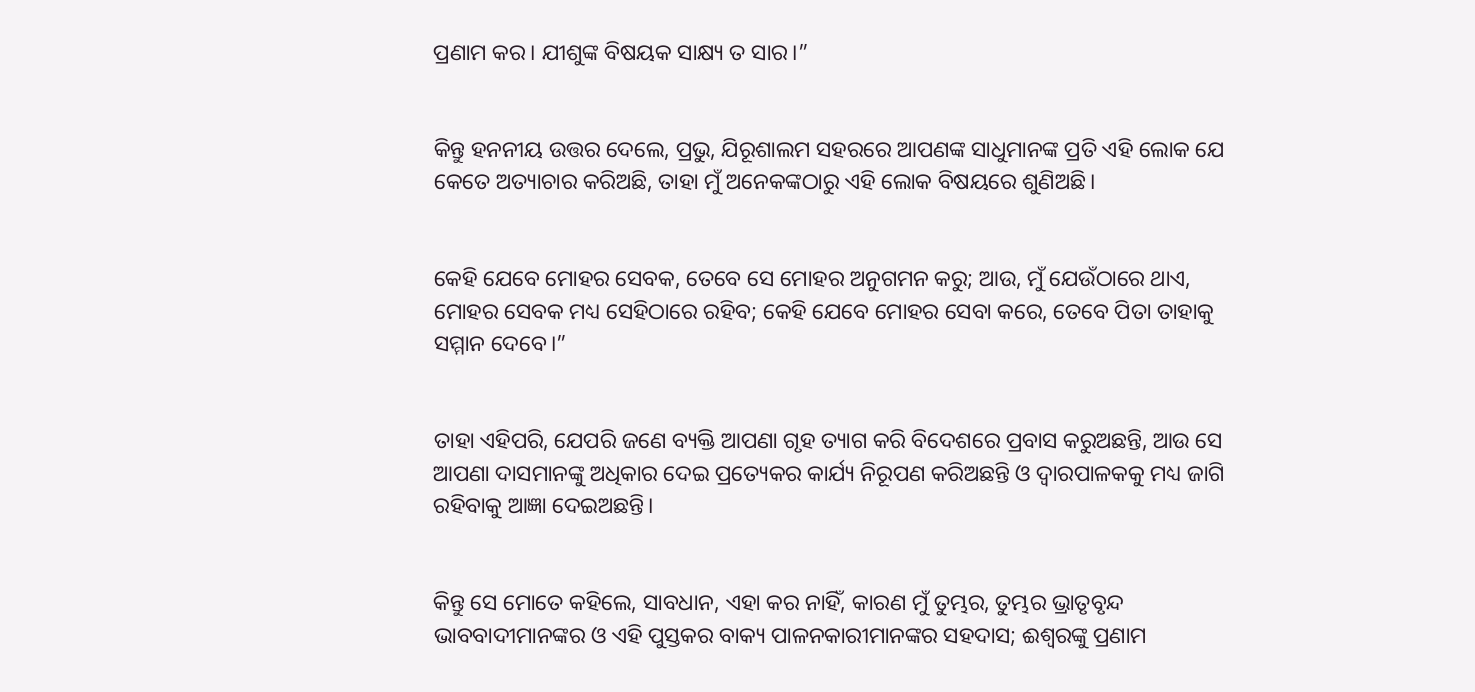ପ୍ରଣାମ କର। ଯୀଶୁଙ୍କ ବିଷୟକ ସାକ୍ଷ୍ୟ ତ ସାର।”


କିନ୍ତୁ ହନନୀୟ ଉତ୍ତର ଦେଲେ, ପ୍ରଭୁ, ଯିରୂଶାଲମ ସହରରେ ଆପଣଙ୍କ ସାଧୁମାନଙ୍କ ପ୍ରତି ଏହି ଲୋକ ଯେ କେତେ ଅତ୍ୟାଚାର କରିଅଛି, ତାହା ମୁଁ ଅନେକଙ୍କଠାରୁ ଏହି ଲୋକ ବିଷୟରେ ଶୁଣିଅଛି।


କେହି ଯେବେ ମୋହର ସେବକ, ତେବେ ସେ ମୋହର ଅନୁଗମନ କରୁ; ଆଉ, ମୁଁ ଯେଉଁଠାରେ ଥାଏ, ମୋହର ସେବକ ମଧ୍ୟ ସେହିଠାରେ ରହିବ; କେହି ଯେବେ ମୋହର ସେବା କରେ, ତେବେ ପିତା ତାହାକୁ ସମ୍ମାନ ଦେବେ।”


ତାହା ଏହିପରି, ଯେପରି ଜଣେ ବ୍ୟକ୍ତି ଆପଣା ଗୃହ ତ୍ୟାଗ କରି ବିଦେଶରେ ପ୍ରବାସ କରୁଅଛନ୍ତି, ଆଉ ସେ ଆପଣା ଦାସମାନଙ୍କୁ ଅଧିକାର ଦେଇ ପ୍ରତ୍ୟେକର କାର୍ଯ୍ୟ ନିରୂପଣ କରିଅଛନ୍ତି ଓ ଦ୍ୱାରପାଳକକୁ ମଧ୍ୟ ଜାଗି ରହିବାକୁ ଆଜ୍ଞା ଦେଇଅଛନ୍ତି।


କିନ୍ତୁ ସେ ମୋତେ କହିଲେ, ସାବଧାନ, ଏହା କର ନାହିଁ, କାରଣ ମୁଁ ତୁମ୍ଭର, ତୁମ୍ଭର ଭ୍ରାତୃବୃନ୍ଦ ଭାବବାଦୀମାନଙ୍କର ଓ ଏହି ପୁସ୍ତକର ବାକ୍ୟ ପାଳନକାରୀମାନଙ୍କର ସହଦାସ; ଈଶ୍ବରଙ୍କୁ ପ୍ରଣାମ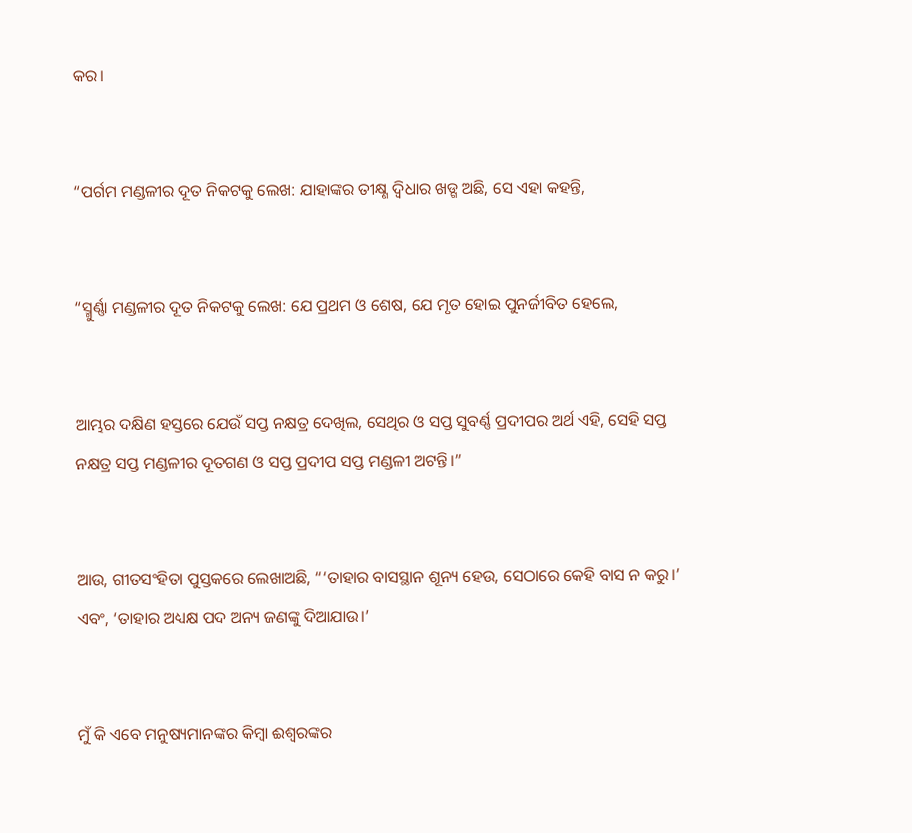କର।


“ପର୍ଗମ ମଣ୍ଡଳୀର ଦୂତ ନିକଟକୁ ଲେଖ: ଯାହାଙ୍କର ତୀକ୍ଷ୍ଣ ଦ୍ୱିଧାର ଖଡ୍ଗ ଅଛି, ସେ ଏହା କହନ୍ତି,


“ସ୍ମୁର୍ଣ୍ଣା ମଣ୍ଡଳୀର ଦୂତ ନିକଟକୁ ଲେଖ: ଯେ ପ୍ରଥମ ଓ ଶେଷ, ଯେ ମୃତ ହୋଇ ପୁନର୍ଜୀବିତ ହେଲେ,


ଆମ୍ଭର ଦକ୍ଷିଣ ହସ୍ତରେ ଯେଉଁ ସପ୍ତ ନକ୍ଷତ୍ର ଦେଖିଲ, ସେଥିର ଓ ସପ୍ତ ସୁବର୍ଣ୍ଣ ପ୍ରଦୀପର ଅର୍ଥ ଏହି, ସେହି ସପ୍ତ ନକ୍ଷତ୍ର ସପ୍ତ ମଣ୍ଡଳୀର ଦୂତଗଣ ଓ ସପ୍ତ ପ୍ରଦୀପ ସପ୍ତ ମଣ୍ଡଳୀ ଅଟନ୍ତି।”


ଆଉ, ଗୀତସଂହିତା ପୁସ୍ତକରେ ଲେଖାଅଛି, “‘ତାହାର ବାସସ୍ଥାନ ଶୂନ୍ୟ ହେଉ, ସେଠାରେ କେହି ବାସ ନ କରୁ।’ ଏବଂ, ‘ତାହାର ଅଧ୍ୟକ୍ଷ ପଦ ଅନ୍ୟ ଜଣଙ୍କୁ ଦିଆଯାଉ।’


ମୁଁ କି ଏବେ ମନୁଷ୍ୟମାନଙ୍କର କିମ୍ବା ଈଶ୍ବରଙ୍କର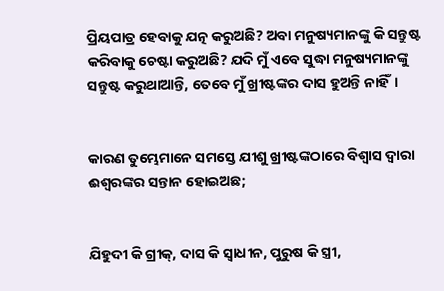ପ୍ରିୟପାତ୍ର ହେବାକୁ ଯତ୍ନ କରୁଅଛି? ଅବା ମନୁଷ୍ୟମାନଙ୍କୁ କି ସନ୍ତୁଷ୍ଟ କରିବାକୁ ଚେଷ୍ଟା କରୁଅଛି? ଯଦି ମୁଁ ଏବେ ସୁଦ୍ଧା ମନୁଷ୍ୟମାନଙ୍କୁ ସନ୍ତୁଷ୍ଟ କରୁଥାଆନ୍ତି, ତେବେ ମୁଁ ଖ୍ରୀଷ୍ଟଙ୍କର ଦାସ ହୁଅନ୍ତି ନାହିଁ।


କାରଣ ତୁମ୍ଭେମାନେ ସମସ୍ତେ ଯୀଶୁ ଖ୍ରୀଷ୍ଟଙ୍କଠାରେ ବିଶ୍ୱାସ ଦ୍ୱାରା ଈଶ୍ବରଙ୍କର ସନ୍ତାନ ହୋଇଅଛ;


ଯିହୁଦୀ କି ଗ୍ରୀକ୍‍, ଦାସ କି ସ୍ୱାଧୀନ, ପୁରୁଷ କି ସ୍ତ୍ରୀ,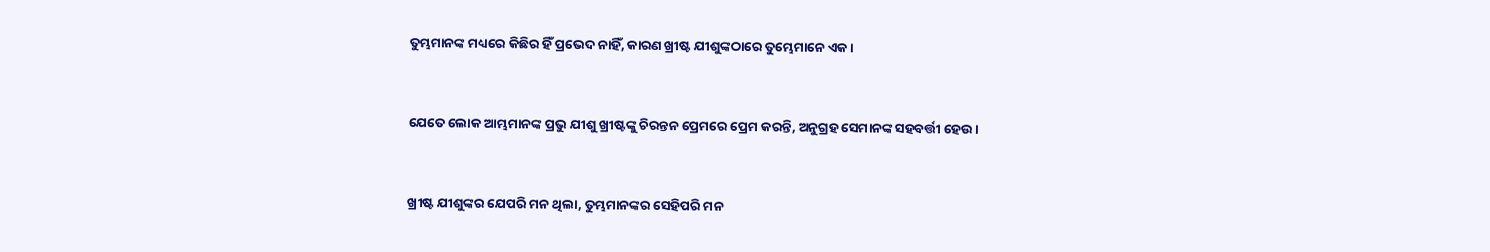ତୁମ୍ଭମାନଙ୍କ ମଧ୍ୟରେ କିଛିର ହିଁ ପ୍ରଭେଦ ନାହିଁ, କାରଣ ଖ୍ରୀଷ୍ଟ ଯୀଶୁଙ୍କଠାରେ ତୁମ୍ଭେମାନେ ଏକ।


ଯେତେ ଲୋକ ଆମ୍ଭମାନଙ୍କ ପ୍ରଭୁ ଯୀଶୁ ଖ୍ରୀଷ୍ଟଙ୍କୁ ଚିରନ୍ତନ ପ୍ରେମରେ ପ୍ରେମ କରନ୍ତି, ଅନୁଗ୍ରହ ସେମାନଙ୍କ ସହବର୍ତ୍ତୀ ହେଉ।


ଖ୍ରୀଷ୍ଟ ଯୀଶୁଙ୍କର ଯେପରି ମନ ଥିଲା, ତୁମ୍ଭମାନଙ୍କର ସେହିପରି ମନ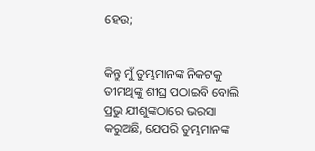ହେଉ;


କିନ୍ତୁ ମୁଁ ତୁମ୍ଭମାନଙ୍କ ନିକଟକୁ ତୀମଥିଙ୍କୁ ଶୀଘ୍ର ପଠାଇବି ବୋଲି ପ୍ରଭୁ ଯୀଶୁଙ୍କଠାରେ ଭରସା କରୁଅଛି, ଯେପରି ତୁମ୍ଭମାନଙ୍କ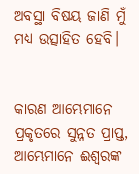ଅବସ୍ଥା ବିଷୟ ଜାଣି ମୁଁ ମଧ୍ୟ ଉତ୍ସାହିତ ହେବି।


କାରଣ ଆମ୍ଭେମାନେ ପ୍ରକୃତରେ ସୁନ୍ନତ ପ୍ରାପ୍ତ, ଆମ୍ଭେମାନେ ଈଶ୍ବରଙ୍କ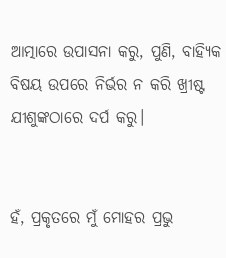ଆତ୍ମାରେ ଉପାସନା କରୁ, ପୁଣି, ବାହ୍ୟିକ ବିଷୟ ଉପରେ ନିର୍ଭର ନ କରି ଖ୍ରୀଷ୍ଟ ଯୀଶୁଙ୍କଠାରେ ଦର୍ପ କରୁ।


ହଁ, ପ୍ରକୃତରେ ମୁଁ ମୋହର ପ୍ରଭୁ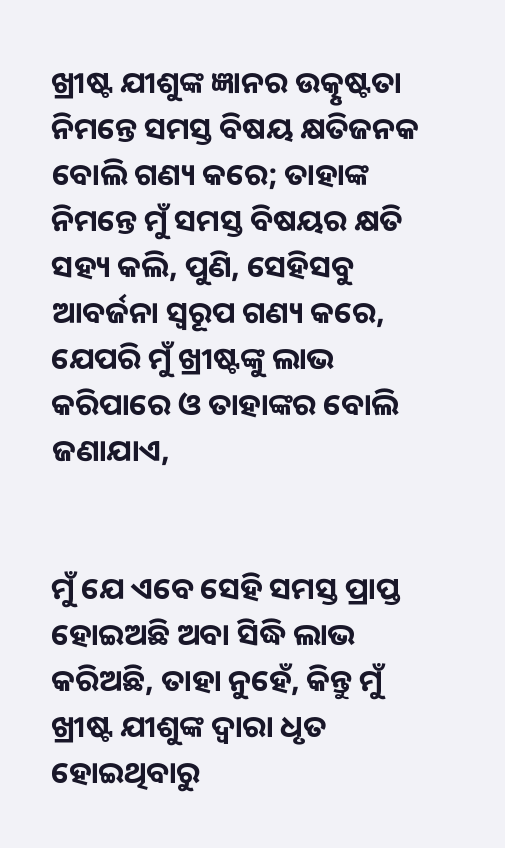ଖ୍ରୀଷ୍ଟ ଯୀଶୁଙ୍କ ଜ୍ଞାନର ଉତ୍କୃଷ୍ଟତା ନିମନ୍ତେ ସମସ୍ତ ବିଷୟ କ୍ଷତିଜନକ ବୋଲି ଗଣ୍ୟ କରେ; ତାହାଙ୍କ ନିମନ୍ତେ ମୁଁ ସମସ୍ତ ବିଷୟର କ୍ଷତି ସହ୍ୟ କଲି, ପୁଣି, ସେହିସବୁ ଆବର୍ଜନା ସ୍ୱରୂପ ଗଣ୍ୟ କରେ, ଯେପରି ମୁଁ ଖ୍ରୀଷ୍ଟଙ୍କୁ ଲାଭ କରିପାରେ ଓ ତାହାଙ୍କର ବୋଲି ଜଣାଯାଏ,


ମୁଁ ଯେ ଏବେ ସେହି ସମସ୍ତ ପ୍ରାପ୍ତ ହୋଇଅଛି ଅବା ସିଦ୍ଧି ଲାଭ କରିଅଛି, ତାହା ନୁହେଁ, କିନ୍ତୁ ମୁଁ ଖ୍ରୀଷ୍ଟ ଯୀଶୁଙ୍କ ଦ୍ୱାରା ଧୃତ ହୋଇଥିବାରୁ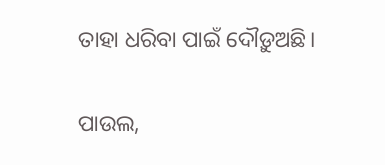ତାହା ଧରିବା ପାଇଁ ଦୌଡ଼ୁଅଛି।


ପାଉଲ,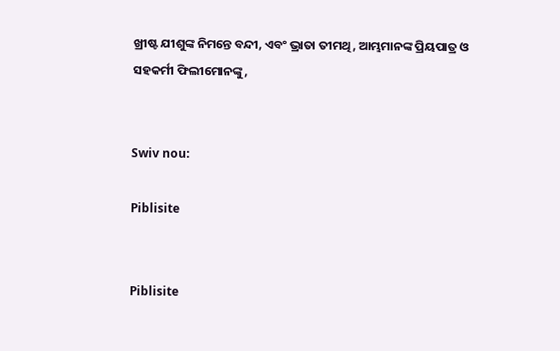ଖ୍ରୀଷ୍ଟ ଯୀଶୁଙ୍କ ନିମନ୍ତେ ବନ୍ଦୀ, ଏବଂ ଭ୍ରାତା ତୀମଥି, ଆମ୍ଭମାନଙ୍କ ପ୍ରିୟପାତ୍ର ଓ ସହକର୍ମୀ ଫିଲୀମୋନଙ୍କୁ,


Swiv nou:

Piblisite


Piblisite